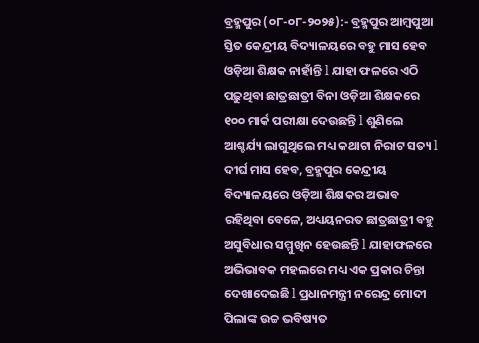ବ୍ରହ୍ମପୁର (୦୮-୦୮-୨୦୨୫):- ବ୍ରହ୍ମପୁର ଆମ୍ବପୁଆ ସ୍ତିତ କେନ୍ଦ୍ରୀୟ ବିଦ୍ୟାଳୟରେ ବହୁ ମାସ ହେବ ଓଡ଼ିଆ ଶିକ୍ଷକ ନାହାଁନ୍ତି l ଯାହା ଫଳରେ ଏଠି ପଢ଼ୁଥିବା ଛାତ୍ରଛାତ୍ରୀ ବିନା ଓଡ଼ିଆ ଶିକ୍ଷକରେ ୧୦୦ ମାର୍କ ପରୀକ୍ଷା ଦେଉଛନ୍ତି l ଶୁଣିଲେ ଆଶ୍ଚର୍ଯ୍ୟ ଲାଗୁଥିଲେ ମଧ୍ୟ କଥାଟା ନିରାଟ ସତ୍ୟ l ଦୀର୍ଘ ମାସ ହେବ, ବ୍ରହ୍ମପୁର କେନ୍ଦ୍ରୀୟ ବିଦ୍ୟାଳୟରେ ଓଡ଼ିଆ ଶିକ୍ଷକର ଅଭାବ ରହିଥିବା ବେଳେ, ଅଧ୍ୟୟନରତ ଛାତ୍ରଛାତ୍ରୀ ବହୁ ଅସୁବିଧାର ସମ୍ମୁଖିନ ହେଉଛନ୍ତି l ଯାହାଫଳରେ ଅଭିଭାବକ ମହଲରେ ମଧ୍ୟ ଏକ ପ୍ରକାର ଚିନ୍ତା ଦେଖାଦେଇଛି l ପ୍ରଧାନମନ୍ତ୍ରୀ ନରେନ୍ଦ୍ର ମୋଦୀ ପିଲାଙ୍କ ଉଚ୍ଚ ଭବିଷ୍ୟତ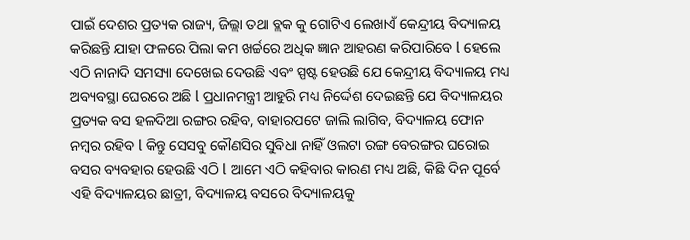ପାଇଁ ଦେଶର ପ୍ରତ୍ୟକ ରାଜ୍ୟ, ଜିଲ୍ଲା ତଥା ବ୍ଲକ କୁ ଗୋଟିଏ ଲେଖାଏଁ କେନ୍ଦ୍ରୀୟ ବିଦ୍ୟାଳୟ କରିଛନ୍ତି ଯାହା ଫଳରେ ପିଲା କମ ଖର୍ଚ୍ଚରେ ଅଧିକ ଜ୍ଞାନ ଆହରଣ କରିପାରିବେ l ହେଲେ ଏଠି ନାନାଦି ସମସ୍ୟା ଦେଖେଇ ଦେଉଛି ଏବଂ ସ୍ପଷ୍ଟ ହେଉଛି ଯେ କେନ୍ଦ୍ରୀୟ ବିଦ୍ୟାଳୟ ମଧ୍ୟ ଅବ୍ୟବସ୍ଥା ଘେରରେ ଅଛି l ପ୍ରଧାନମନ୍ତ୍ରୀ ଆହୁରି ମଧ୍ୟ ନିର୍ଦ୍ଦେଶ ଦେଇଛନ୍ତି ଯେ ବିଦ୍ୟାଳୟର ପ୍ରତ୍ୟକ ବସ ହଳଦିଆ ରଙ୍ଗର ରହିବ, ବାହାରପଟେ ଜାଲି ଲାଗିବ, ବିଦ୍ୟାଳୟ ଫୋନ ନମ୍ବର ରହିବ l କିନ୍ତୁ ସେସବୁ କୌଣସିର ସୁବିଧା ନାହିଁ ଓଲଟା ରଙ୍ଗ ବେରଙ୍ଗର ଘରୋଇ ବସର ବ୍ୟବହାର ହେଉଛି ଏଠି l ଆମେ ଏଠି କହିବାର କାରଣ ମଧ୍ୟ ଅଛି, କିଛି ଦିନ ପୂର୍ବେ ଏହି ବିଦ୍ୟାଳୟର ଛାତ୍ରୀ, ବିଦ୍ୟାଳୟ ବସରେ ବିଦ୍ୟାଳୟକୁ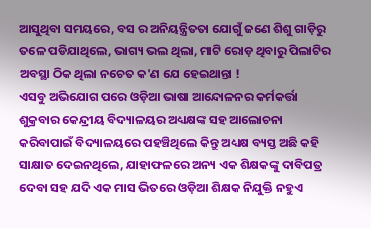ଆସୁଥିବା ସମୟରେ, ବସ ର ଅନିୟନ୍ତ୍ରିତତା ଯୋଗୁଁ ଜଣେ ଶିଶୁ ଗାଡ଼ିରୁ ତଳେ ପଡିଯାଥିଲେ, ଭାଗ୍ୟ ଭଲ ଥିଲା, ମାଟି ରୋଡ଼ ଥିବାରୁ ପିଲାଟିର ଅବସ୍ଥା ଠିକ ଥିଲା ନଚେତ କ'ଣ ଯେ ହେଇଥାନ୍ତା !
ଏସବୁ ଅଭିଯୋଗ ପରେ ଓଡ଼ିଆ ଭାଷା ଆନ୍ଦୋଳନର କର୍ମକର୍ତ୍ତା ଶୁକ୍ରବାର କେନ୍ଦ୍ରୀୟ ବିଦ୍ୟାଳୟର ଅଧ୍ୟକ୍ଷଙ୍କ ସହ ଆଲୋଚନା କରିବାପାଇଁ ବିଦ୍ୟାଳୟରେ ପହଞ୍ଚିଥିଲେ କିନ୍ତୁ ଅଧ୍ୟକ୍ଷ ବ୍ୟସ୍ତ ଅଛି କହି ସାକ୍ଷାତ ଦେଇନଥିଲେ, ଯାହାଫଳରେ ଅନ୍ୟ ଏକ ଶିକ୍ଷକଙ୍କୁ ଦାବିପତ୍ର ଦେବା ସହ ଯଦି ଏକ ମାସ ଭିତରେ ଓଡ଼ିଆ ଶିକ୍ଷକ ନିଯୁକ୍ତି ନହୁଏ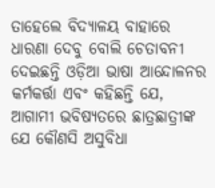ତାହେଲେ ବିଦ୍ୟାଳୟ ବାହାରେ ଧାରଣା ଦେବୁ ବୋଲି ଚେତାବନୀ ଦେଇଛନ୍ତି ଓଡ଼ିଆ ଭାଷା ଆନ୍ଦୋଳନର କର୍ମକର୍ତ୍ତା ଏବଂ କହିଛନ୍ତି ଯେ, ଆଗାମୀ ଭବିଷ୍ୟତରେ ଛାତ୍ରଛାତ୍ରୀଙ୍କ ଯେ କୌଣସି ଅସୁବିଧା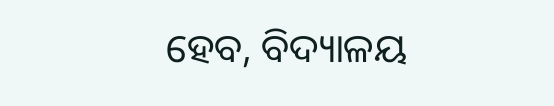ହେବ, ବିଦ୍ୟାଳୟ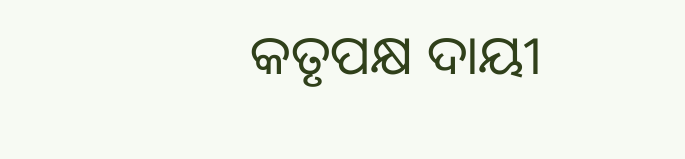କତୃପକ୍ଷ ଦାୟୀ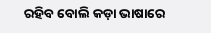ରହିବ ବୋଲି କଡ଼ା ଭାଷାରେ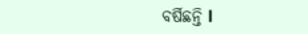ବର୍ଷିଛନ୍ତି l